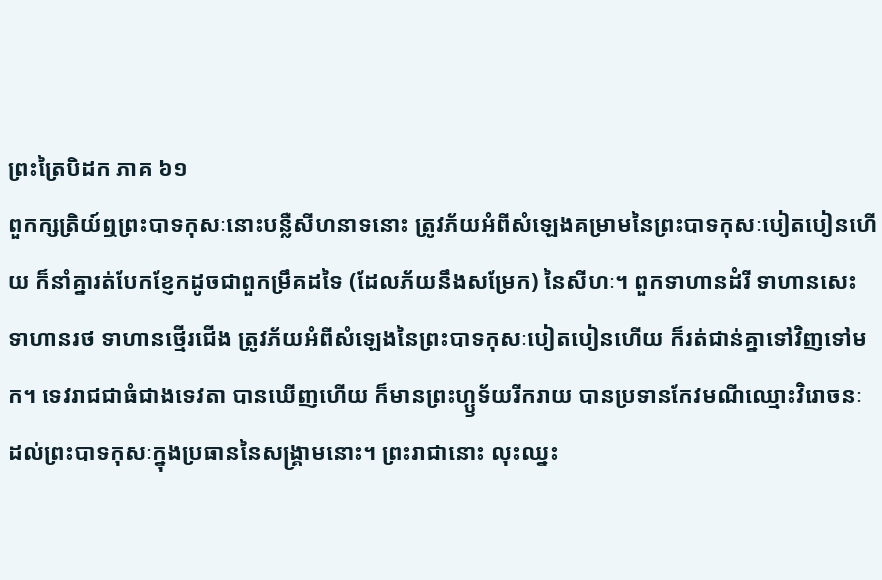ព្រះត្រៃបិដក ភាគ ៦១
ពួកក្សត្រិយ៍ឮព្រះបាទកុសៈនោះបន្លឺសីហនាទនោះ ត្រូវភ័យអំពីសំឡេងគម្រាមនៃព្រះបាទកុសៈបៀតបៀនហើយ ក៏នាំគ្នារត់បែកខ្ញែកដូចជាពួកម្រឹគដទៃ (ដែលភ័យនឹងសម្រែក) នៃសីហៈ។ ពួកទាហានដំរី ទាហានសេះ ទាហានរថ ទាហានថ្មើរជើង ត្រូវភ័យអំពីសំឡេងនៃព្រះបាទកុសៈបៀតបៀនហើយ ក៏រត់ជាន់គ្នាទៅវិញទៅមក។ ទេវរាជជាធំជាងទេវតា បានឃើញហើយ ក៏មានព្រះហ្ឫទ័យរីករាយ បានប្រទានកែវមណីឈ្មោះវិរោចនៈ ដល់ព្រះបាទកុសៈក្នុងប្រធាននៃសង្គ្រាមនោះ។ ព្រះរាជានោះ លុះឈ្នះ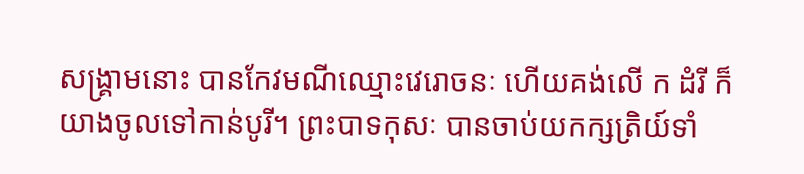សង្គ្រាមនោះ បានកែវមណីឈ្មោះវេរោចនៈ ហើយគង់លើ ក ដំរី ក៏យាងចូលទៅកាន់បូរី។ ព្រះបាទកុសៈ បានចាប់យកក្សត្រិយ៍ទាំ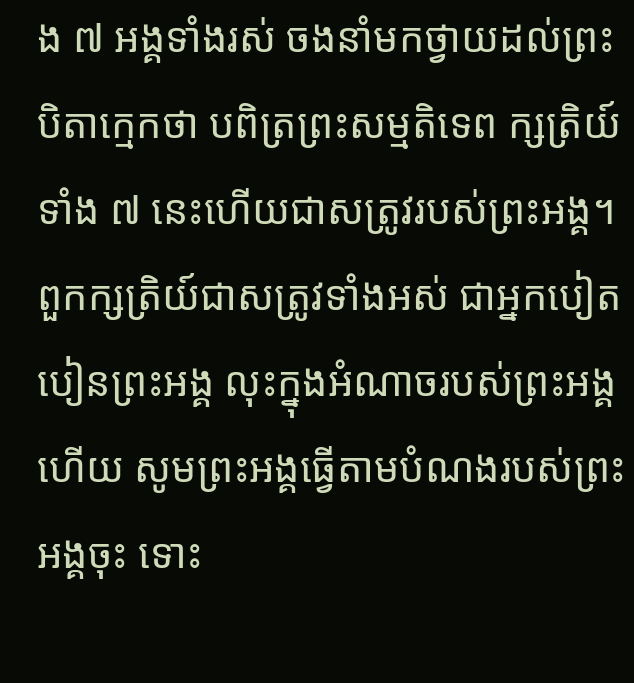ង ៧ អង្គទាំងរស់ ចងនាំមកថ្វាយដល់ព្រះបិតាក្មេកថា បពិត្រព្រះសម្មតិទេព ក្សត្រិយ៍ទាំង ៧ នេះហើយជាសត្រូវរបស់ព្រះអង្គ។ ពួកក្សត្រិយ៍ជាសត្រូវទាំងអស់ ជាអ្នកបៀតបៀនព្រះអង្គ លុះក្នុងអំណាចរបស់ព្រះអង្គហើយ សូមព្រះអង្គធ្វើតាមបំណងរបស់ព្រះអង្គចុះ ទោះ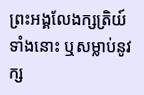ព្រះអង្គលែងក្សត្រិយ៍ទាំងនោះ ឬសម្លាប់នូវក្ស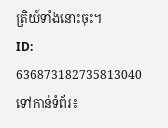ត្រិយ៍ទាំងនោះចុះ។
ID: 636873182735813040
ទៅកាន់ទំព័រ៖